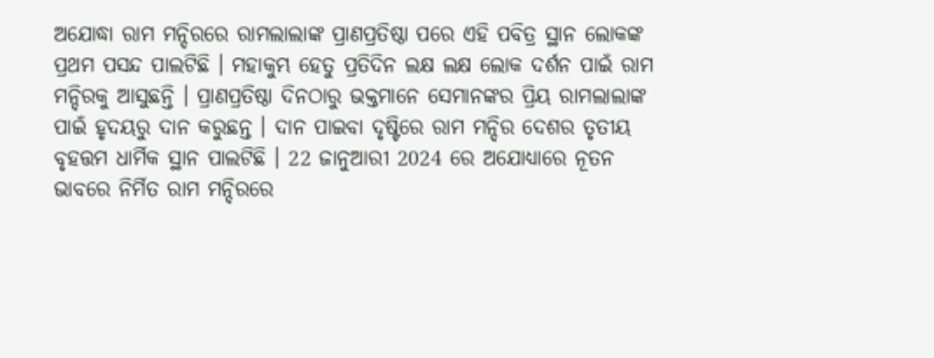ଅଯୋଦ୍ଧା ରାମ ମନ୍ଦିରରେ ରାମଲାଲାଙ୍କ ପ୍ରାଣପ୍ରତିଷ୍ଠା ପରେ ଏହି ପବିତ୍ର ସ୍ଥାନ ଲୋକଙ୍କ ପ୍ରଥମ ପସନ୍ଦ ପାଲଟିଛି । ମହାକୁମ୍ଭ ହେତୁ ପ୍ରତିଦିନ ଲକ୍ଷ ଲକ୍ଷ ଲୋକ ଦର୍ଶନ ପାଇଁ ରାମ ମନ୍ଦିରକୁ ଆସୁଛନ୍ତି । ପ୍ରାଣପ୍ରତିଷ୍ଠା ଦିନଠାରୁ ଭକ୍ତମାନେ ସେମାନଙ୍କର ପ୍ରିୟ ରାମଲାଲାଙ୍କ ପାଇଁ ହୃଦୟରୁ ଦାନ କରୁଛନ୍ତ । ଦାନ ପାଇବା ଦୃଷ୍ଟିରେ ରାମ ମନ୍ଦିର ଦେଶର ତୃତୀୟ ବୃହତ୍ତମ ଧାର୍ମିକ ସ୍ଥାନ ପାଲଟିଛି । 22 ଜାନୁଆରୀ 2024 ରେ ଅଯୋଧ୍ୟାରେ ନୂତନ ଭାବରେ ନିର୍ମିତ ରାମ ମନ୍ଦିରରେ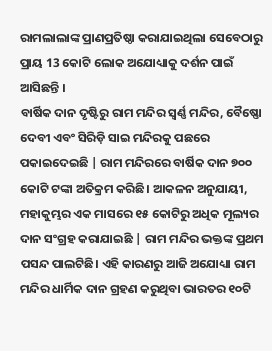ରାମଲାଲାଙ୍କ ପ୍ରାଣପ୍ରତିଷ୍ଠା କରାଯାଇଥିଲା ସେବେଠାରୁ ପ୍ରାୟ 13 କୋଟି ଲୋକ ଅଯୋଧ୍ୟାକୁ ଦର୍ଶନ ପାଇଁ ଆସିଛନ୍ତି ।
ବାର୍ଷିକ ଦାନ ଦୃଷ୍ଟିରୁ ରାମ ମନ୍ଦିର ସ୍ବର୍ଣ୍ଣ ମନ୍ଦିର, ବୈଷ୍ଣୋ ଦେବୀ ଏବଂ ସିରିଡ଼ି ସାଇ ମନ୍ଦିରକୁ ପଛରେ ପକାଇଦେଇଛି | ରାମ ମନ୍ଦିରରେ ବାର୍ଷିକ ଦାନ ୭୦୦ କୋଟି ଟଙ୍କା ଅତିକ୍ରମ କରିଛି। ଆକଳନ ଅନୁଯାୟୀ, ମହାକୁମ୍ଭର ଏକ ମାସରେ ୧୫ କୋଟିରୁ ଅଧିକ ମୂଲ୍ୟର ଦାନ ସଂଗ୍ରହ କରାଯାଇଛି | ରାମ ମନ୍ଦିର ଭକ୍ତଙ୍କ ପ୍ରଥମ ପସନ୍ଦ ପାଲଟିଛି। ଏହି କାରଣରୁ ଆଜି ଅଯୋଧ୍ୟା ରାମ ମନ୍ଦିର ଧାର୍ମିକ ଦାନ ଗ୍ରହଣ କରୁଥିବା ଭାରତର ୧୦ଟି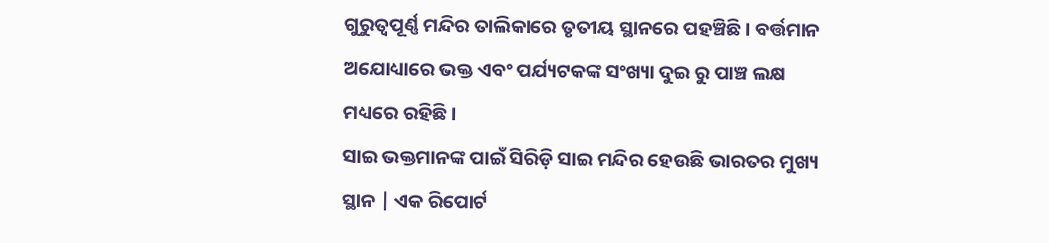ଗୁରୁତ୍ୱପୂର୍ଣ୍ଣ ମନ୍ଦିର ତାଲିକାରେ ତୃତୀୟ ସ୍ଥାନରେ ପହଞ୍ଚିଛି। ବର୍ତ୍ତମାନ ଅଯୋଧ୍ୟାରେ ଭକ୍ତ ଏବଂ ପର୍ଯ୍ୟଟକଙ୍କ ସଂଖ୍ୟା ଦୁଇ ରୁ ପାଞ୍ଚ ଲକ୍ଷ ମଧ୍ୟରେ ରହିଛି।
ସାଇ ଭକ୍ତମାନଙ୍କ ପାଇଁ ସିରିଡ଼ି ସାଇ ମନ୍ଦିର ହେଉଛି ଭାରତର ମୁଖ୍ୟ ସ୍ଥାନ | ଏକ ରିପୋର୍ଟ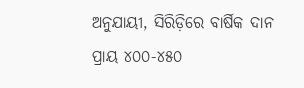ଅନୁଯାୟୀ, ସିରିଡ଼ିରେ ବାର୍ଷିକ ଦାନ ପ୍ରାୟ ୪୦୦-୪୫୦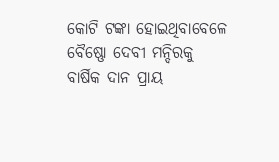କୋଟି ଟଙ୍କା ହୋଇଥିବାବେଳେ ବୈଷ୍ଣୋ ଦେବୀ ମନ୍ଦିରକୁ ବାର୍ଷିକ ଦାନ ପ୍ରାୟ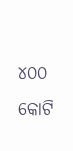୪୦୦ କୋଟି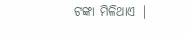ଟଙ୍କା ମିଳିଥାଏ |